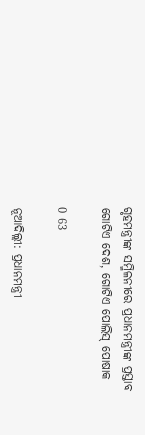ଗୃହମନ୍ତ୍ରୀଙ୍କ ସମ୍ମିଳନୀରେ ପ୍ରଧାନମନ୍ତ୍ରୀଙ୍କ ପ୍ରସ୍ତାବ ଗୋଟିଏ ଦେଶ, ଗୋଟିଏ ପୋଲିସ୍‌ ପୋଷାକ

0 63

ନୂଆଦିଲ୍ଲୀ: ପ୍ରଧାନମନ୍ତ୍ରୀ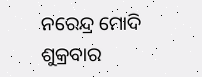ନରେନ୍ଦ୍ର ମୋଦି ଶୁକ୍ରବାର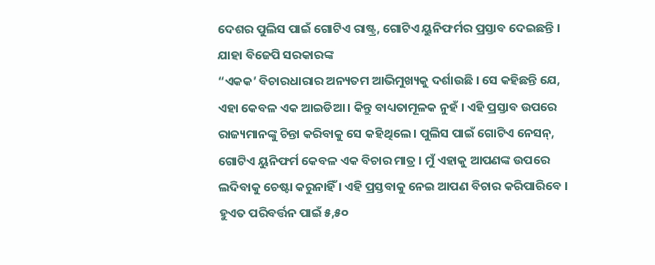ଦେଶର ପୁଲିସ ପାଇଁ ଗୋଟିଏ ରାଷ୍ଟ୍ର, ଗୋଟିଏ ୟୁନିଫର୍ମର ପ୍ରସ୍ତାବ ଦେଇଛନ୍ତି । ଯାହା ବିଜେପି ସରକାରଙ୍କ
“ଏକକ’ ବିଚାରଧାରାର ଅନ୍ୟତମ ଆଭିମୁଖ୍ୟକୁ ଦର୍ଶାଉଛି । ସେ କହିଛନ୍ତି ଯେ, ଏହା କେବଳ ଏକ ଆଇଡିଆ । କିନ୍ତୁ ବାଧ୍ୟତାମୂଳକ ନୁହଁ । ଏହି ପ୍ରସ୍ତାବ ଉପରେ ରାଜ୍ୟମାନଙ୍କୁ ଚିନ୍ତା କରିବାକୁ ସେ କହିଥିଲେ । ପୁଲିସ ପାଇଁ ଗୋଟିଏ ନେସନ୍‌, ଗୋଟିଏ ୟୁନିଫର୍ମ କେବଳ ଏକ ବିଚାର ମାତ୍ର । ମୁଁ ଏହାକୁ ଆପଣଙ୍କ ଉପରେ
ଲଦିବାକୁ ଚେଷ୍ଟା କରୁନାହିଁ । ଏହି ପ୍ରସ୍ତବାକୁ ନେଇ ଆପଣ ବିଚାର କରିପାରିବେ । ହୁଏତ ପରିବର୍ତ୍ତନ ପାଇଁ ୫,୫୦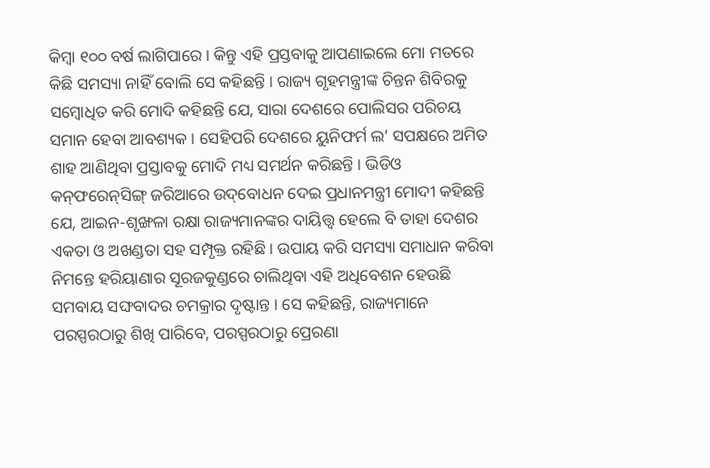କିମ୍ବା ୧୦୦ ବର୍ଷ ଲାଗିପାରେ । କିନ୍ତୁ ଏହି ପ୍ରସ୍ତବାକୁ ଆପଣାଇଲେ ମୋ ମତରେ କିଛି ସମସ୍ୟା ନାହିଁ ବୋଲି ସେ କହିଛନ୍ତି । ରାଜ୍ୟ ଗୃହମନ୍ତ୍ରୀଙ୍କ ଚିନ୍ତନ ଶିବିରକୁ ସମ୍ବୋଧିତ କରି ମୋଦି କହିଛନ୍ତି ଯେ, ସାରା ଦେଶରେ ପୋଲିସର ପରିଚୟ ସମାନ ହେବା ଆବଶ୍ୟକ । ସେହିପରି ଦେଶରେ ୟୁନିଫର୍ମ ଲ’ ସପକ୍ଷରେ ଅମିତ ଶାହ ଆଣିଥିବା ପ୍ରସ୍ତାବକୁ ମୋଦି ମଧ୍ୟ ସମର୍ଥନ କରିଛନ୍ତି । ଭିଡିଓ
କନ୍‌ଫରେନ୍‌ସିଙ୍ଗ୍‌ ଜରିଆରେ ଉଦ୍‌ବୋଧନ ଦେଇ ପ୍ରଧାନମନ୍ତ୍ରୀ ମୋଦୀ କହିଛନ୍ତି ଯେ, ଆଇନ-ଶୃଙ୍ଖଳା ରକ୍ଷା ରାଜ୍ୟମାନଙ୍କର ଦାୟିତ୍ତ୍ୱ ହେଲେ ବି ତାହା ଦେଶର ଏକତା ଓ ଅଖଣ୍ଡତା ସହ ସମ୍ପୃକ୍ତ ରହିଛି । ଉପାୟ କରି ସମସ୍ୟା ସମାଧାନ କରିବା ନିମନ୍ତେ ହରିୟାଣାର ସୂରଜକୁଣ୍ଡରେ ଚାଲିଥିବା ଏହି ଅଧିବେଶନ ହେଉଛି ସମବାୟ ସଙ୍ଘବାଦର ଚମକ୍ରାର ଦୃଷ୍ଟାନ୍ତ । ସେ କହିଛନ୍ତି, ରାଜ୍ୟମାନେ ପରସ୍ପରଠାରୁ ଶିଖି ପାରିବେ, ପରସ୍ପରଠାରୁ ପ୍ରେରଣା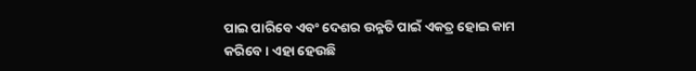ପାଇ ପାରିବେ ଏବଂ ଦେଶର ଉନ୍ନତି ପାଇଁ ଏକତ୍ର ହୋଇ କାମ କରିବେ । ଏହା ହେଉଛି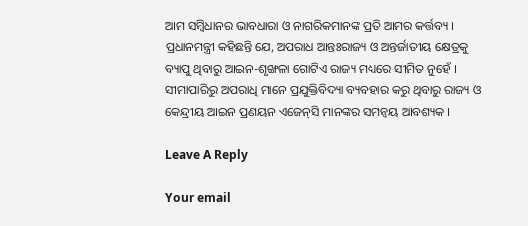ଆମ ସମ୍ବିଧାନର ଭାବଧାରା ଓ ନାଗରିକମାନଙ୍କ ପ୍ରତି ଆମର କର୍ତ୍ତବ୍ୟ । ପ୍ରଧାନମନ୍ତ୍ରୀ କହିଛନ୍ତି ଯେ, ଅପରାଧ ଆନ୍ତଃରାଜ୍ୟ ଓ ଅନ୍ତର୍ଜାତୀୟ କ୍ଷେତ୍ରକୁ ବ୍ୟାପୁ ଥିବାରୁ ଆଇନ-ଶୃଙ୍ଖଳା ଗୋଟିଏ ରାଜ୍ୟ ମଧ୍ୟରେ ସୀମିତ ନୁହେଁ । ସୀମାପାରିରୁ ଅପରାଧି ମାନେ ପ୍ରଯୁକ୍ତିବିଦ୍ୟା ବ୍ୟବହାର କରୁ ଥିବାରୁ ରାଜ୍ୟ ଓ କେନ୍ଦ୍ରୀୟ ଆଇନ ପ୍ରଣୟନ ଏଜେନ୍‌ସି ମାନଙ୍କର ସମନ୍ୱୟ ଆବଶ୍ୟକ ।

Leave A Reply

Your email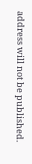address will not be published.